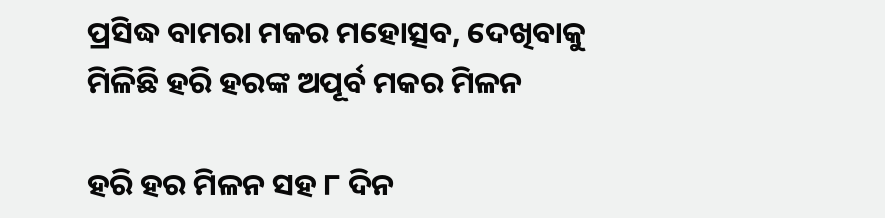ପ୍ରସିଦ୍ଧ ବାମରା ମକର ମହୋତ୍ସବ, ଦେଖିବାକୁ ମିଳିଛି ହରି ହରଙ୍କ ଅପୂର୍ବ ମକର ମିଳନ

ହରି ହର ମିଳନ ସହ ୮ ଦିନ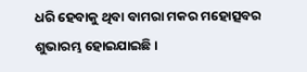ଧରି ହେବାକୁ ଥିବା ବାମରା ମକର ମହୋତ୍ସବର ଶୁଭାରମ୍ଭ ହୋଇଯାଇଛି ।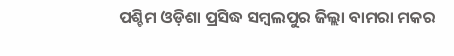ପଶ୍ଚିମ ଓଡ଼ିଶା ପ୍ରସିଦ୍ଧ ସମ୍ବଲପୁର ଜିଲ୍ଲା ବାମରା ମକର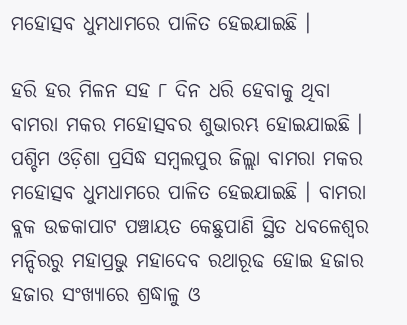ମହୋତ୍ସବ ଧୁମଧାମରେ ପାଳିତ ହେଇଯାଇଛି ।

ହରି ହର ମିଳନ ସହ ୮ ଦିନ ଧରି ହେବାକୁ ଥିବା ବାମରା ମକର ମହୋତ୍ସବର ଶୁଭାରମ୍ଭ ହୋଇଯାଇଛି । ପଶ୍ଚିମ ଓଡ଼ିଶା ପ୍ରସିଦ୍ଧ ସମ୍ବଲପୁର ଜିଲ୍ଲା ବାମରା ମକର ମହୋତ୍ସବ ଧୁମଧାମରେ ପାଳିତ ହେଇଯାଇଛି । ବାମରା ବ୍ଲକ ଉଚ୍ଚକାପାଟ ପଞ୍ଚାୟତ କେଛୁପାଣି ସ୍ଥିତ ଧବଳେଶ୍ୱର ମନ୍ଦିରରୁ ମହାପ୍ରଭୁ ମହାଦେବ ରଥାରୂଢ ହୋଇ ହଜାର ହଜାର ସଂଖ୍ୟାରେ ଶ୍ରଦ୍ଧାଳୁ ଓ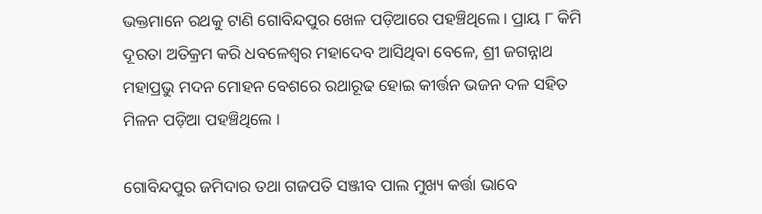ଭକ୍ତମାନେ ରଥକୁ ଟାଣି ଗୋବିନ୍ଦପୁର ଖେଳ ପଡ଼ିଆରେ ପହଞ୍ଚିଥିଲେ । ପ୍ରାୟ ୮ କିମି ଦୂରତା ଅତିକ୍ରମ କରି ଧବଳେଶ୍ଵର ମହାଦେବ ଆସିଥିବା ବେଳେ, ଶ୍ରୀ ଜଗନ୍ନାଥ ମହାପ୍ରଭୁ ମଦନ ମୋହନ ବେଶରେ ରଥାରୂଢ ହୋଇ କୀର୍ତ୍ତନ ଭଜନ ଦଳ ସହିତ ମିଳନ ପଡ଼ିଆ ପହଞ୍ଚିଥିଲେ ।

ଗୋବିନ୍ଦପୁର ଜମିଦାର ତଥା ଗଜପତି ସଞ୍ଜୀବ ପାଲ ମୁଖ୍ୟ କର୍ତ୍ତା ଭାବେ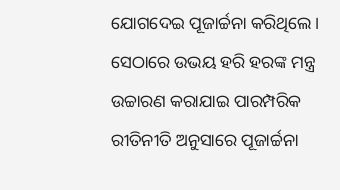ଯୋଗଦେଇ ପୂଜାର୍ଚ୍ଚନା କରିଥିଲେ । ସେଠାରେ ଉଭୟ ହରି ହରଙ୍କ ମନ୍ତ୍ର ଉଚ୍ଚାରଣ କରାଯାଇ ପାରମ୍ପରିକ ରୀତିନୀତି ଅନୁସାରେ ପୂଜାର୍ଚ୍ଚନା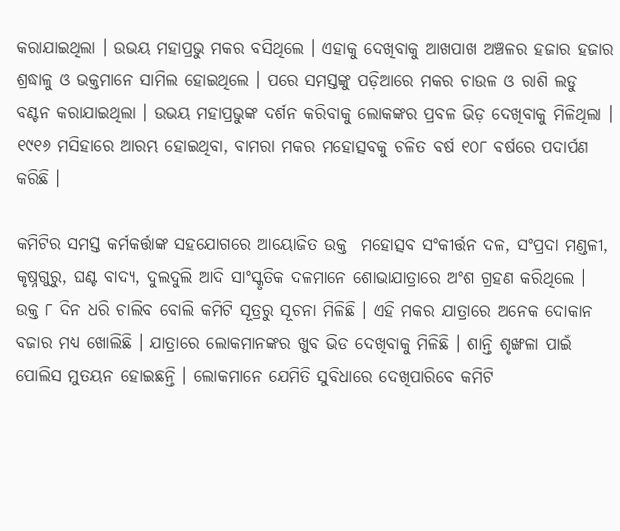କରାଯାଇଥିଲା । ଉଭୟ ମହାପ୍ରଭୁ ମକର ବସିଥିଲେ । ଏହାକୁ ଦେଖିବାକୁ ଆଖପାଖ ଅଞ୍ଚଳର ହଜାର ହଜାର ଶ୍ରଦ୍ଧାଳୁ ଓ ଭକ୍ତମାନେ ସାମିଲ ହୋଇଥିଲେ । ପରେ ସମସ୍ତଙ୍କୁ ପଡ଼ିଆରେ ମକର ଚାଉଳ ଓ ରାଶି ଲଡୁ ବଣ୍ଟନ କରାଯାଇଥିଲା । ଉଭୟ ମହାପ୍ରଭୁଙ୍କ ଦର୍ଶନ କରିବାକୁ ଲୋକଙ୍କର ପ୍ରବଳ ଭିଡ଼ ଦେଖିବାକୁ ମିଳିଥିଲା । ୧୯୧୬ ମସିହାରେ ଆରମ୍ଭ ହୋଇଥିବା, ବାମରା ମକର ମହୋତ୍ସବକୁ ଚଳିତ ବର୍ଷ ୧୦୮ ବର୍ଷରେ ପଦାର୍ପଣ କରିଛି ।

କମିଟିର ସମସ୍ତ କର୍ମକର୍ତ୍ତାଙ୍କ ସହଯୋଗରେ ଆୟୋଜିତ ଉକ୍ତ  ମହୋତ୍ସବ ସଂକୀର୍ତ୍ତନ ଦଳ, ସଂପ୍ରଦା ମଣ୍ଡଳୀ, କୃଷ୍ନଗୁରୁ, ଘଣ୍ଟ ବାଦ୍ୟ, ଦୁଲଦୁଲି ଆଦି ସାଂସ୍କୃତିକ ଦଳମାନେ ଶୋଭାଯାତ୍ରାରେ ଅଂଶ ଗ୍ରହଣ କରିଥିଲେ । ଉକ୍ତ ୮ ଦିନ ଧରି ଚାଲିବ ବୋଲି କମିଟି ସୂତ୍ରରୁ ସୂଚନା ମିଳିଛି । ଏହି ମକର ଯାତ୍ରାରେ ଅନେକ ଦୋକାନ ବଜାର ମଧ୍ୟ ଖୋଲିଛି । ଯାତ୍ରାରେ ଲୋକମାନଙ୍କର ଖୁବ ଭିଡ ଦେଖିବାକୁ ମିଳିଛି । ଶାନ୍ତି ଶୃଙ୍ଖଳା ପାଇଁ ପୋଲିସ ମୁତୟନ ହୋଇଛନ୍ତି । ଲୋକମାନେ ଯେମିତି ସୁବିଧାରେ ଦେଖିପାରିବେ କମିଟି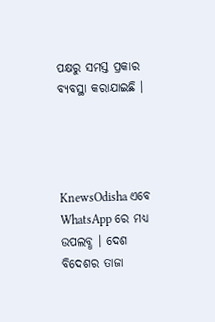ପକ୍ଷରୁ ସମସ୍ତ ପ୍ରକାର ବ୍ୟବସ୍ଥା କରାଯାଇଛି ।




KnewsOdisha ଏବେ WhatsApp ରେ ମଧ୍ୟ ଉପଲବ୍ଧ । ଦେଶ ବିଦେଶର ତାଜା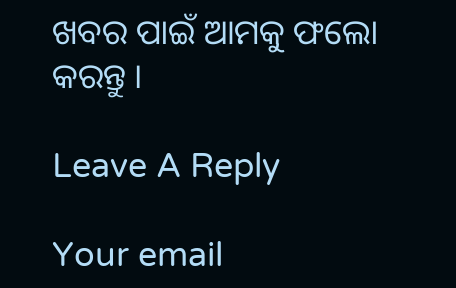ଖବର ପାଇଁ ଆମକୁ ଫଲୋ କରନ୍ତୁ ।

Leave A Reply

Your email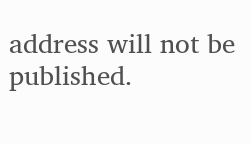address will not be published.